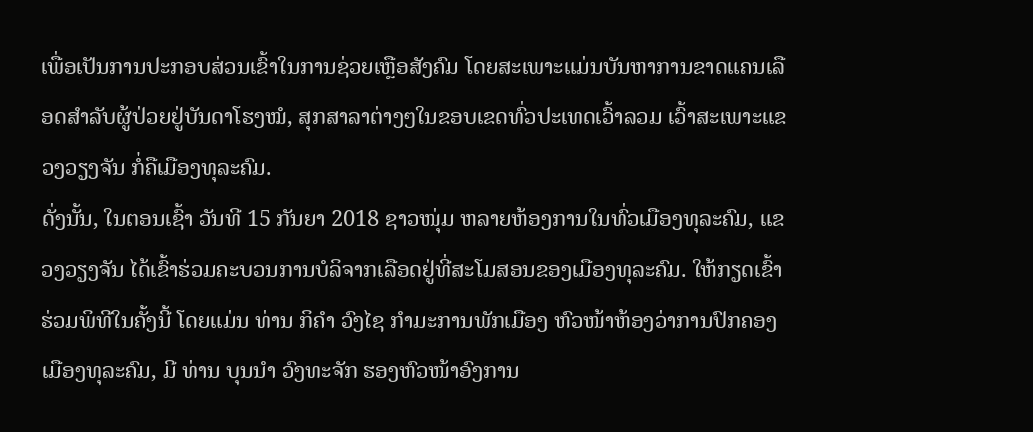ເພື່ອເປັນການປະກອບສ່ວນເຂົ້າໃນການຊ່ວຍເຫຼືອສັງຄົມ ໂດຍສະເພາະແມ່ນບັນຫາການຂາດແຄນເລືອດສຳລັບຜູ້ປ່ວຍຢູ່ບັນດາໂຮງໝໍ, ສຸກສາລາຕ່າງໆໃນຂອບເຂດທົ່ວປະເທດເວົ້າລວມ ເວົ້າສະເພາະແຂວງວຽງຈັນ ກໍ່ຄືເມືອງທຸລະຄົມ.
ດັ່ງນັ້ນ, ໃນຕອນເຊົ້າ ວັນທີ 15 ກັນຍາ 2018 ຊາວໜຸ່ມ ຫລາຍຫ້ອງການໃນທົ່ວເມືອງທຸລະຄົມ, ແຂວງວຽງຈັນ ໄດ້ເຂົ້າຮ່ວມຄະບວນການບໍລິຈາກເລືອດຢູ່ທີ່ສະໂມສອນຂອງເມືອງທຸລະຄົມ. ໃຫ້ກຽດເຂົ້າຮ່ວມພິທີໃນຄັ້ງນີ້ ໂດຍແມ່ນ ທ່ານ ກິຄຳ ວົງໄຊ ກຳມະການພັກເມືອງ ຫົວໜ້າຫ້ອງວ່າການປົກຄອງເມືອງທຸລະຄົມ, ມີ ທ່ານ ບຸນນຳ ວົງທະຈັກ ຮອງຫົວໜ້າອົງການ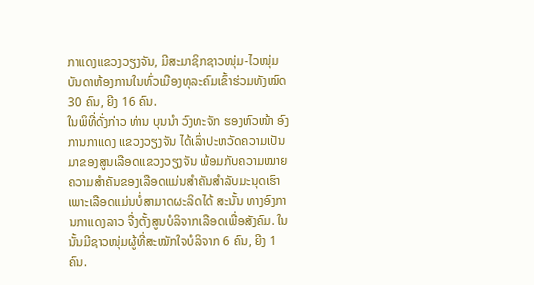ກາແດງແຂວງວຽງຈັນ, ມີສະມາຊິກຊາວໜຸ່ມ-ໄວໜຸ່ມ ບັນດາຫ້ອງການໃນທົ່ວເມືອງທຸລະຄົມເຂົ້າຮ່ວມທັງໝົດ 30 ຄົນ, ຍີງ 16 ຄົນ.
ໃນພິທີ່ດັ່ງກ່າວ ທ່ານ ບຸນນຳ ວົງທະຈັກ ຮອງຫົວໜ້າ ອົງການກາແດງ ແຂວງວຽງຈັນ ໄດ້ເລົ່າປະຫວັດຄວາມເປັນມາຂອງສູນເລືອດແຂວງວຽງຈັນ ພ້ອມກັບຄວາມໝາຍຄວາມສຳຄັນຂອງເລືອດແມ່ນສຳຄັນສຳລັບມະນຸດເຮົາ ເພາະເລືອດແມ່ນບໍ່ສາມາດຜະລິດໄດ້ ສະນັ້ນ ທາງອົງການກາແດງລາວ ຈື່ງຕັ້ງສູນບໍລິຈາກເລືອດເພື່ອສັງຄົມ. ໃນນັ້ນມີຊາວໜຸ່ມຜູ້ທີ່ສະໝັກໃຈບໍລິຈາກ 6 ຄົນ, ຍີງ 1 ຄົນ.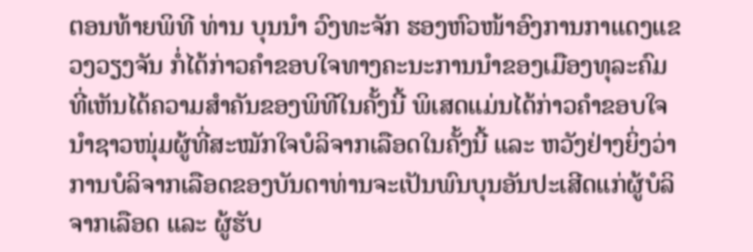ຕອນທ້າຍພິທີ ທ່ານ ບຸນນຳ ວົງທະຈັກ ຮອງຫົວໜ້າອົງການກາແດງແຂວງວຽງຈັນ ກໍ່ໄດ້ກ່າວຄຳຂອບໃຈທາງຄະນະການນຳຂອງເມືອງທຸລະຄົມ ທີ່ເຫັນໄດ້ຄວາມສຳຄັນຂອງພິທີໃນຄັ້ງນີ້ ພິເສດແມ່ນໄດ້ກ່າວຄຳຂອບໃຈນຳຊາວໜຸ່ມຜູ້ທີ່ສະໝັກໃຈບໍລິຈາກເລືອດໃນຄັ້ງນີ້ ແລະ ຫວັງຢ່າງຍິ່ງວ່າ ການບໍລິຈາກເລືອດຂອງບັນດາທ່ານຈະເປັນພົນບຸນອັນປະເສີດແກ່ຜູ້ບໍລິຈາກເລືອດ ແລະ ຜູ້ຮັບ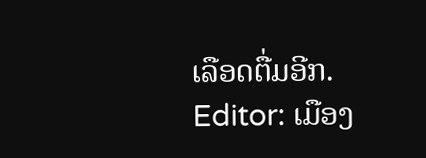ເລືອດຕື່ມອີກ.
Editor: ເມືອງ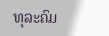ທຸລະຄົມ